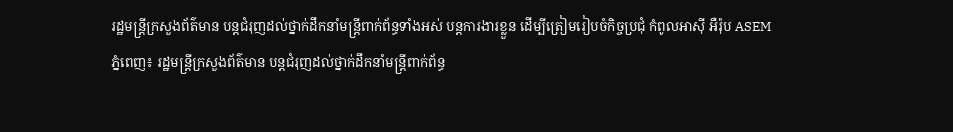រដ្ឋមន្រ្តីក្រសួងព័ត៌មាន បន្តជំរុញដល់ថ្នាក់ដឹកនាំមន្រ្តីពាក់ព័ន្ធទាំងអស់ បន្តការងារខ្លួន ដើម្បីត្រៀមរៀបចំកិច្ចប្រជុំ កំពូលអាស៊ី អឺរ៉ុប ASEM
ភ្នំពេញ៖ រដ្ឋមន្រ្តីក្រសួងព័ត៌មាន បន្តជំរុញដល់ថ្នាក់ដឹកនាំមន្រ្តីពាក់ព័ន្ធ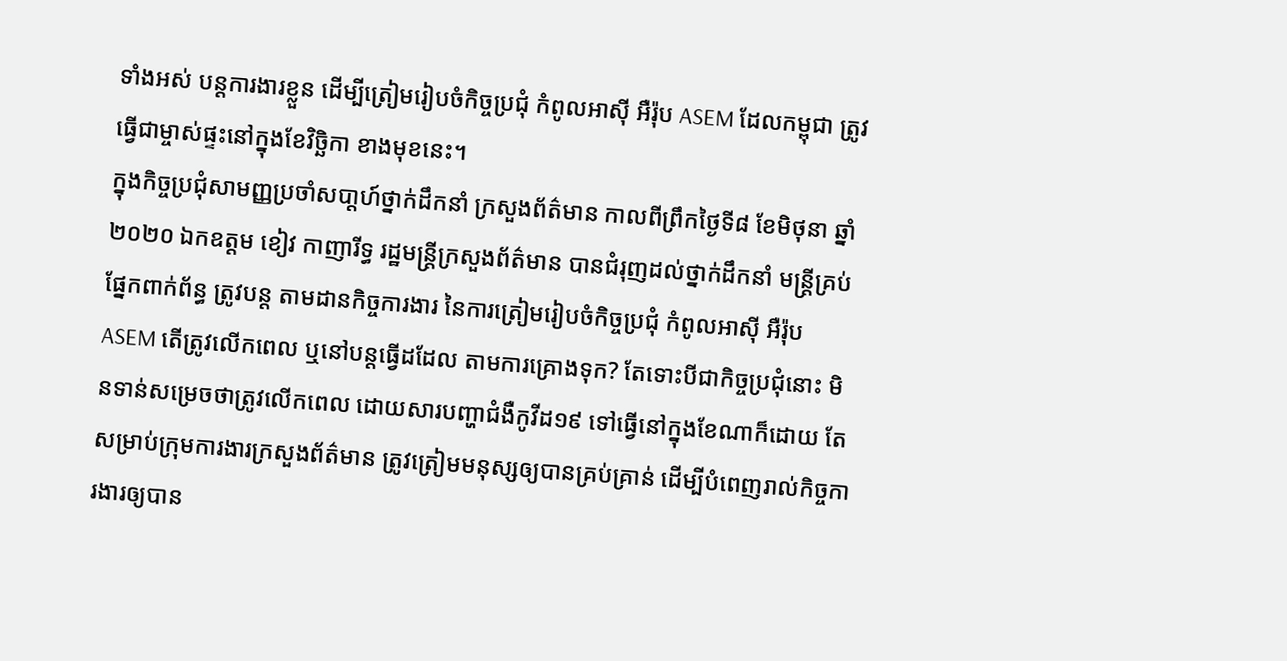ទាំងអស់ បន្តការងារខ្លួន ដើម្បីត្រៀមរៀបចំកិច្ចប្រជុំ កំពូលអាស៊ី អឺរ៉ុប ASEM ដែលកម្ពុជា ត្រូវធ្វើជាម្ចាស់ផ្ទះនៅក្នុងខែវិច្ឆិកា ខាងមុខនេះ។
ក្នុងកិច្ចប្រជុំសាមញ្ញប្រចាំសបា្តហ៍ថ្នាក់ដឹកនាំ ក្រសួងព័ត៌មាន កាលពីព្រឹកថ្ងៃទី៨ ខែមិថុនា ឆ្នាំ២០២០ ឯកឧត្តម ខៀវ កាញារីទ្ធ រដ្ឋមន្រ្តីក្រសួងព័ត៌មាន បានជំរុញដល់ថ្នាក់ដឹកនាំ មន្រ្តីគ្រប់ផ្នែកពាក់ព័ន្ធ ត្រូវបន្ត តាមដានកិច្ចការងារ នៃការត្រៀមរៀបចំកិច្ចប្រជុំ កំពូលអាស៊ី អឺរ៉ុប ASEM តើត្រូវលើកពេល ឬនៅបន្តធ្វើដដែល តាមការគ្រោងទុក? តែទោះបីជាកិច្ចប្រជុំនោះ មិនទាន់សម្រេចថាត្រូវលើកពេល ដោយសារបញ្ហាជំងឺកូវីដ១៩ ទៅធ្វើនៅក្នុងខែណាក៏ដោយ តែសម្រាប់ក្រុមការងារក្រសួងព័ត៌មាន ត្រូវត្រៀមមនុស្សឲ្យបានគ្រប់គ្រាន់ ដើម្បីបំពេញរាល់កិច្ចការងារឲ្យបាន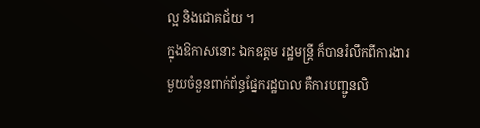ល្អ និងជោគជ័យ ។
ក្នុងឱកាសនោះ ឯកឧត្តម រដ្ឋមន្រ្តី ក៏បានរំលឹកពីការងារមួយចំនួនពាក់ព័ន្ធផ្នែករដ្ឋបាល គឺការបញ្ជូនលិ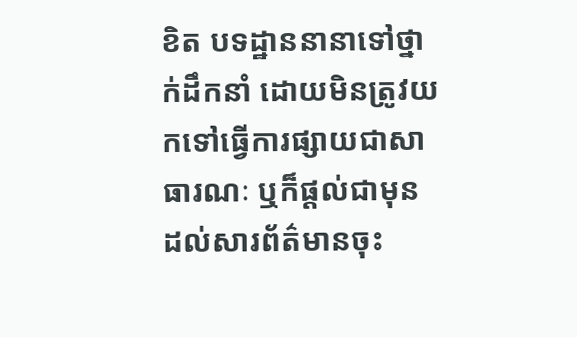ខិត បទដ្ឋាននានាទៅថ្នាក់ដឹកនាំ ដោយមិនត្រូវយកទៅធ្វើការផ្សាយជាសាធារណៈ ឬក៏ផ្តល់ជាមុន ដល់សារព័ត៌មានចុះ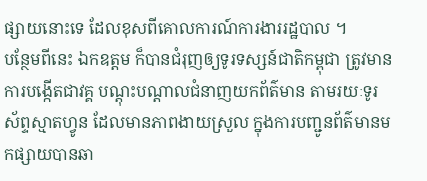ផ្សាយនោះទេ ដែលខុសពីគោលការណ៍ការងាររដ្ឋបាល ។
បន្ថែមពីនេះ ឯកឧត្តម ក៏បានជំរុញឲ្យទូរទស្សន៍ជាតិកម្ពុជា ត្រូវមានការបង្កើតជាវគ្គ បណ្តុះបណ្តាលជំនាញយកព័ត៌មាន តាមរយៈទូរស័ព្ទស្មាតហ្វូន ដែលមានភាពងាយស្រួល ក្នុងការបញ្ជូនព័ត៌មានមកផ្សាយបានឆា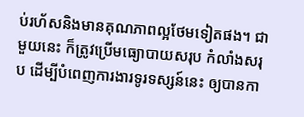ប់រហ័សនិងមានគុណភាពល្អថែមទៀតផង។ ជាមួយនេះ ក៏ត្រូវប្រើមធ្យោបាយសរុប កំលាំងសរុប ដើម្បីបំពេញការងារទូរទស្សន៍នេះ ឲ្យបានកា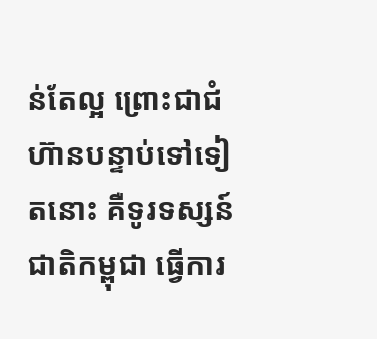ន់តែល្អ ព្រោះជាជំហ៊ានបន្ទាប់ទៅទៀតនោះ គឺទូរទស្សន៍ជាតិកម្ពុជា ធ្វើការ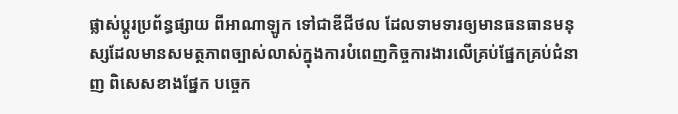ផ្លាស់ប្តូរប្រព័ន្ធផ្សាយ ពីអាណាឡូក ទៅជាឌីជីថល ដែលទាមទារឲ្យមានធនធានមនុស្សដែលមានសមត្ថភាពច្បាស់លាស់ក្នុងការបំពេញកិច្ចការងារលើគ្រប់ផ្នែកគ្រប់ជំនាញ ពិសេសខាងផ្នែក បច្ចេក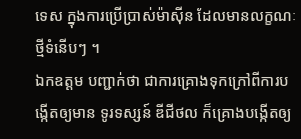ទេស ក្នុងការប្រើបា្រស់ម៉ាស៊ីន ដែលមានលក្ខណៈថ្មីទំនើបៗ ។
ឯកឧត្តម បញ្ជាក់ថា ជាការគ្រោងទុកក្រៅពីការបង្កើតឲ្យមាន ទូរទស្សន៍ ឌីជីថល ក៏គ្រោងបង្កើតឲ្យ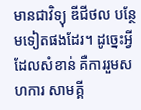មានជាវិទ្យុ ឌីជីថល បន្ថែមទៀតផងដែរ។ ដូច្នេះអ្វី ដែលសំខាន់ គឺការរួមសហការ សាមគ្គី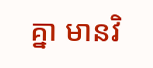គ្នា មានវិ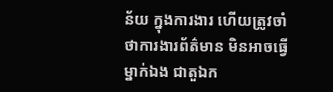ន័យ ក្នុងការងារ ហើយត្រូវចាំថាការងារព័ត៌មាន មិនអាចធ្វើម្នាក់ឯង ជាតួឯក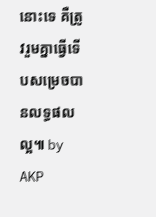នោះទេ គឺត្រូវរួមគ្នាធ្វើទើបសម្រេចបានលទ្ធផលល្អ៕ by AKP